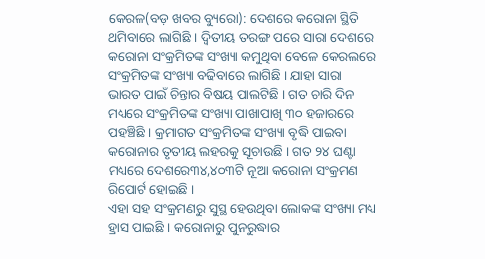କେରଳ(ବଡ଼ ଖବର ବ୍ୟୁରୋ): ଦେଶରେ କରୋନା ସ୍ଥିତି ଥମିବାରେ ଲାଗିଛି । ଦ୍ୱିତୀୟ ତରଙ୍ଗ ପରେ ସାରା ଦେଶରେ କରୋନା ସଂକ୍ରମିତଙ୍କ ସଂଖ୍ୟା କମୁଥିବା ବେଳେ କେରଲରେ ସଂକ୍ରମିତଙ୍କ ସଂଖ୍ୟା ବଢିବାରେ ଲାଗିଛି । ଯାହା ସାରା ଭାରତ ପାଇଁ ଚିନ୍ତାର ବିଷୟ ପାଲଟିଛି । ଗତ ଚାରି ଦିନ ମଧ୍ୟରେ ସଂକ୍ରମିତଙ୍କ ସଂଖ୍ୟା ପାଖାପାଖି ୩୦ ହଜାରରେ ପହଞ୍ଚିଛି । କ୍ରମାଗତ ସଂକ୍ରମିତଙ୍କ ସଂଖ୍ୟା ବୃଦ୍ଧି ପାଇବା କରୋନାର ତୃତୀୟ ଲହରକୁ ସୂଚାଉଛି । ଗତ ୨୪ ଘଣ୍ଟା ମଧ୍ୟରେ ଦେଶରେ୩୪,୪୦୩ଟି ନୂଆ କରୋନା ସଂକ୍ରମଣ ରିପୋର୍ଟ ହୋଇଛି ।
ଏହା ସହ ସଂକ୍ରମଣରୁ ସୁସ୍ଥ ହେଉଥିବା ଲୋକଙ୍କ ସଂଖ୍ୟା ମଧ୍ୟ ହ୍ରାସ ପାଇଛି । କରୋନାରୁ ପୁନରୁଦ୍ଧାର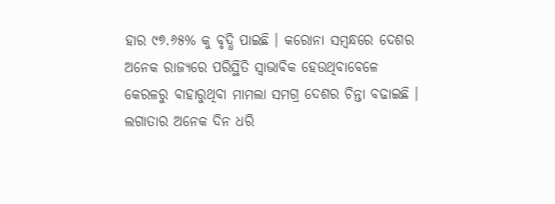ହାର ୯୭.୬୫% କୁ ବୃଦ୍ଧି ପାଇଛି । କରୋନା ସମ୍ବନ୍ଧରେ ଦେଶର ଅନେକ ରାଜ୍ୟରେ ପରିସ୍ଥିତି ସ୍ୱାଭାବିକ ହେଉଥିବାବେଳେ କେରଳରୁ ବାହାରୁଥିବା ମାମଲା ସମଗ୍ର ଦେଶର ଚିନ୍ତା ବଢାଇଛି । ଲଗାତାର ଅନେକ ଦିନ ଧରି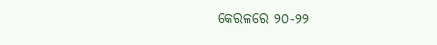କେରଳରେ ୨୦-୨୨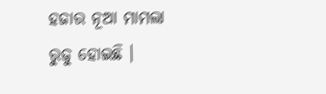ହଜାର ନୂଆ ମାମଲା ରୁଜୁ ହୋଇଛି ।